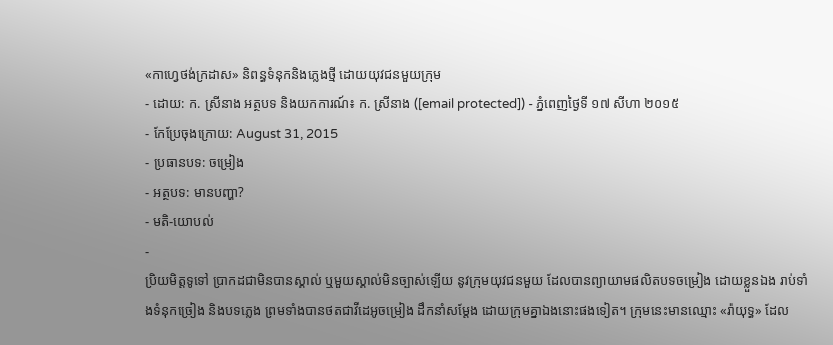«កាហ្វេថង់ក្រដាស» និពន្ធទំនុកនិងភ្លេងថ្មី ដោយយុវជនមួយក្រុម
- ដោយ: ក. ស្រីនាង អត្ថបទ និងយកការណ៍៖ ក. ស្រីនាង ([email protected]) - ភ្នំពេញថ្ងៃទី ១៧ សីហា ២០១៥
- កែប្រែចុងក្រោយ: August 31, 2015
- ប្រធានបទ: ចម្រៀង
- អត្ថបទ: មានបញ្ហា?
- មតិ-យោបល់
-
ប្រិយមិត្តទូទៅ ប្រាកដជាមិនបានស្គាល់ ឬមួយស្គាល់មិនច្បាស់ឡើយ នូវក្រុមយុវជនមួយ ដែលបានព្យាយាមផលិតបទចម្រៀង ដោយខ្លួនឯង រាប់ទាំងទំនុកច្រៀង និងបទភ្លេង ព្រមទាំងបានថតជាវីដេអូចម្រៀង ដឹកនាំសម្ដែង ដោយក្រុមគ្នាឯងនោះផងទៀត។ ក្រុមនេះមានឈ្មោះ «រ៉ាយុទ្ធ» ដែល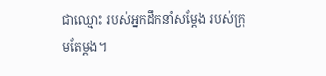ជាឈ្មោះ របស់អ្នកដឹកនាំសម្ដែង របស់ក្រុមតែម្ដង។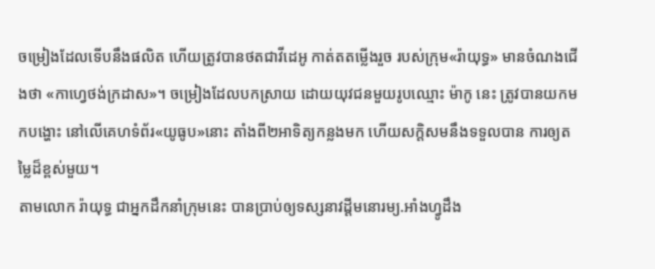ចម្រៀងដែលទើបនឹងផលិត ហើយត្រូវបានថតជាវីដេអូ កាត់តតម្លើងរួច របស់ក្រុម«រ៉ាយុទ្ធ» មានចំណងជើងថា «កាហ្វេថង់ក្រដាស»។ ចម្រៀងដែលបកស្រាយ ដោយយុវជនមួយរូបឈ្មោះ ម៉ាកូ នេះ ត្រូវបានយកមកបង្ហោះ នៅលើគេហទំព័រ«យូធូប»នោះ តាំងពី២អាទិត្យកន្លងមក ហើយសក្ដិសមនឹងទទួលបាន ការឲ្យតម្លៃដ៏ខ្ពស់មួយ។
តាមលោក រ៉ាយុទ្ធ ជាអ្នកដឹកនាំក្រុមនេះ បានប្រាប់ឲ្យទស្សនាវដ្តីមនោរម្យ.អាំងហ្វូដឹង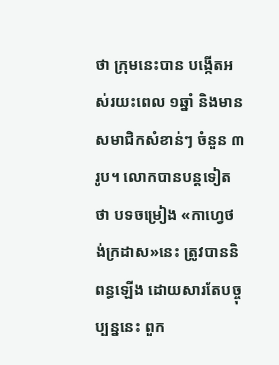ថា ក្រុមនេះបាន បង្កើតអស់រយះពេល ១ឆ្នាំ និងមានសមាជិកសំខាន់ៗ ចំនួន ៣រូប។ លោកបានបន្តទៀតថា បទចម្រៀង «កាហ្វេថង់ក្រដាស»នេះ ត្រូវបាននិពន្ធឡើង ដោយសារតែបច្ចុប្បន្ននេះ ពួក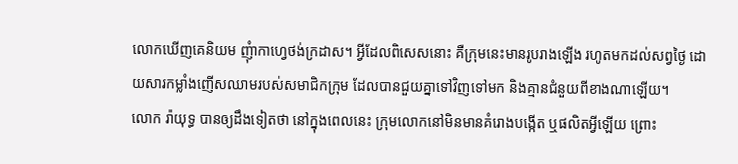លោកឃើញគេនិយម ញុំាកាហ្វេថង់ក្រដាស។ អ្វីដែលពិសេសនោះ គឺក្រុមនេះមានរូបរាងឡើង រហូតមកដល់សព្វថ្ងៃ ដោយសារកម្លាំងញើសឈាមរបស់សមាជិកក្រុម ដែលបានជួយគ្នាទៅវិញទៅមក និងគ្មានជំនួយពីខាងណាឡើយ។
លោក រ៉ាយុទ្ធ បានឲ្យដឹងទៀតថា នៅក្នុងពេលនេះ ក្រុមលោកនៅមិនមានគំរោងបង្កើត ឬផលិតអ្វីឡើយ ព្រោះ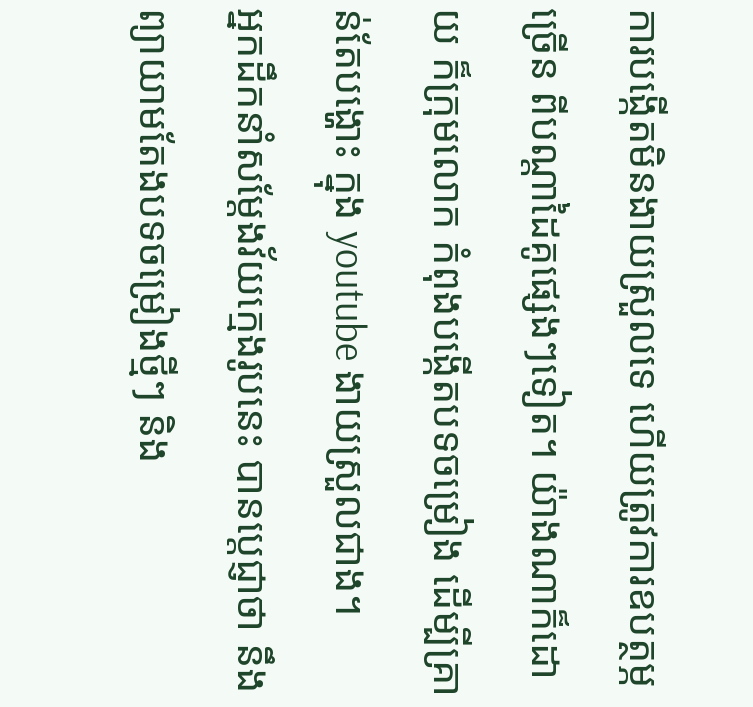ការបង្កើតមិនងាយស្រួលទេ ហើយត្រូវការឧបត្ថម្ភច្រើន ពីបណ្តាដៃគូផ្សេងៗទៀត។ យ៉ាងណាក៏ដោយ ក៏ក្រុមលោក កំពុងបង្កើតបទចម្រៀង ដើម្បីគ្រាន់តែបង្ហោះ ក្នុង youtube ងាយស្រួលជាង។
អ្នកដឹកនាំសម្ដែងវ័យក្មេងរូបនេះ បានប្តេជ្ញាថា នឹងព្យាយាមតែងបទចម្រៀងថ្មីៗ និង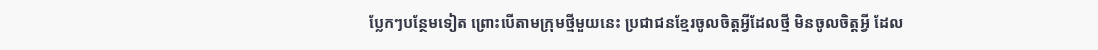ប្លែកៗបន្ថែមទៀត ព្រោះបើតាមក្រុមថ្មីមួយនេះ ប្រជាជនខ្មែរចូលចិត្តអ្វីដែលថ្មី មិនចូលចិត្តអ្វី ដែល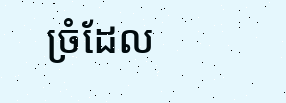ច្រំដែល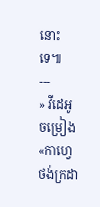នោះទេ៕
---
» វីដេអូចម្រៀង «កាហ្វេថង់ក្រដា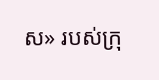ស» របស់ក្រុ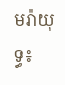មរ៉ាយុទ្ធ៖